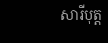សារីបុត្ត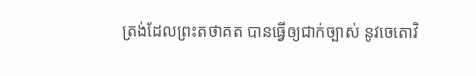ត្រង់ដែលព្រះតថាគត បានធ្វើឲ្យជាក់ច្បាស់ នូវចេតោវិ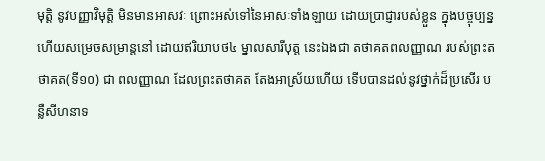មុត្តិ នូវបញ្ញាវិមុត្តិ មិនមានអាសវៈ ព្រោះអស់ទៅនៃអាសៈទាំងឡាយ ដោយប្រាជ្ញារបស់ខ្លួន ក្នុងបច្ចុប្បន្ន ហើយសម្រេចសម្រាន្តនៅ ដោយឥរិយាបថ៤ ម្នាលសារីបុត្ត នេះឯងជា តថាគតពលញ្ញាណ របស់ព្រះតថាគត(ទី១០) ជា ពលញ្ញាណ ដែលព្រះតថាគត តែងអាស្រ័យហើយ ទើបបានដល់នូវថ្នាក់ដ៏ប្រសើរ បន្លឺសីហនាទ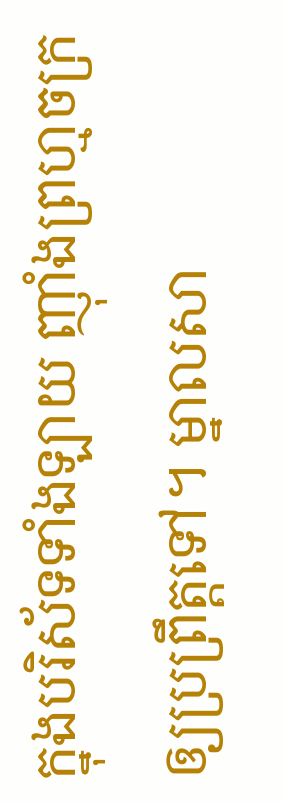ក្នុងបរិស័ទទាំងឡាយ ញ៉ាំងព្រហ្មចក្រ ឲ្យប្រព្រឹត្តទៅ។ ម្នាលសា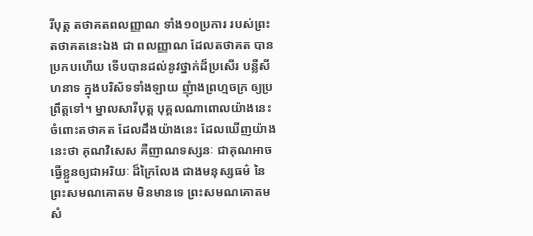រីបុត្ត តថាគតពលញ្ញាណ ទាំង១០ប្រការ របស់ព្រះតថាគតនេះឯង ជា ពលញ្ញាណ ដែលតថាគត បានប្រកបហើយ ទើបបានដល់នូវថ្នាក់ដ៏ប្រសើរ បន្លឺសីហនាទ ក្នុងបរិស័ទទាំងឡាយ ញុំាងព្រហ្មចក្រ ឲ្យប្រព្រឹត្តទៅ។ ម្នាលសារីបុត្ត បុគ្គលណាពោលយ៉ាងនេះ ចំពោះតថាគត ដែលដឹងយ៉ាងនេះ ដែលឃើញយ៉ាងនេះថា គុណវិសេស គឺញាណទស្សនៈ ជាគុណអាចធ្វើខ្លួនឲ្យជាអរិយៈ ដ៏ក្រៃលែង ជាងមនុស្សធម៌ នៃព្រះសមណគោតម មិនមានទេ ព្រះសមណគោតម សំ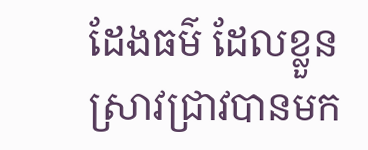ដែងធម៌ ដែលខ្លួនស្រាវជ្រាវបានមក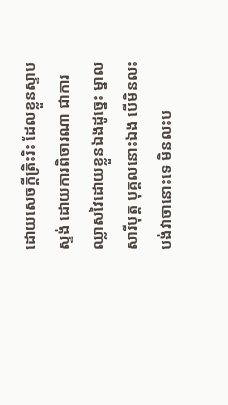ដោយសេចក្តីត្រិះរិះ ដែលខ្លួនស្ទាបស្ទង់ ដោយការពិចារណា ជាការឈ្លាសវៃដោយខ្លួនឯងដូច្នេះ ម្នាលសារីបុត្ត បុគ្គលនោះឯង បើមិនលះបង់វាចានោះទេ មិនលះប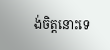ង់ចិត្តនោះទេ